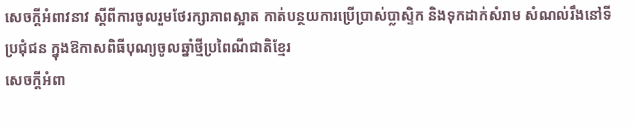សេចក្តីអំពាវនាវ ស្តីពីការចូលរួមថែរក្សាភាពស្អាត កាត់បន្ថយការប្រើប្រាស់ប្លាស្ទិក និងទុកដាក់សំរាម សំណល់រឹងនៅទីប្រជុំជន ក្នុងឱកាសពិធីបុណ្យចូលឆ្នាំថ្មីប្រពៃណីជាតិខ្មែរ
សេចក្តីអំពា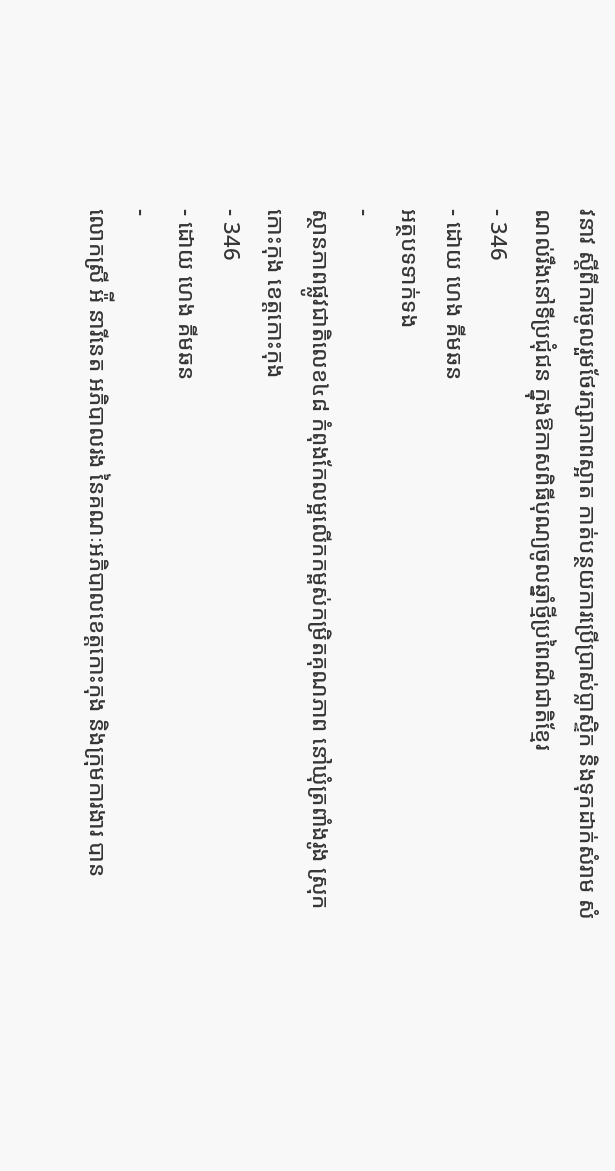វនាវ ស្តីពីការចូលរួមថែរក្សាភាពស្អាត កាត់បន្ថយការប្រើប្រាស់ប្លាស្ទិក និងទុកដាក់សំរាម សំណល់រឹងនៅទីប្រជុំជន ក្នុងឱកាសពិធីបុណ្យចូលឆ្នាំថ្មីប្រពៃណីជាតិខ្មែរ
- 346
- ដោយ ហេង គីមឆន
អត្ថបទទាក់ទង
-
ស្ថានភាពផ្លូវជាតិលេខ៤៨ កំពុងកែលម្អលើកកម្ពស់កម្រិតគុណភាព នៅឃុំត្រពាំងរូង ស្រុកកោះកុង ខេត្តកោះកុង
- 346
- ដោយ ហេង គីមឆន
-
លោកស្រី អ៉ី នារីនេត អភិបាលរង នៃគណៈអភិបាលខេត្តកោះកុង និងក្រុមការងារ បាន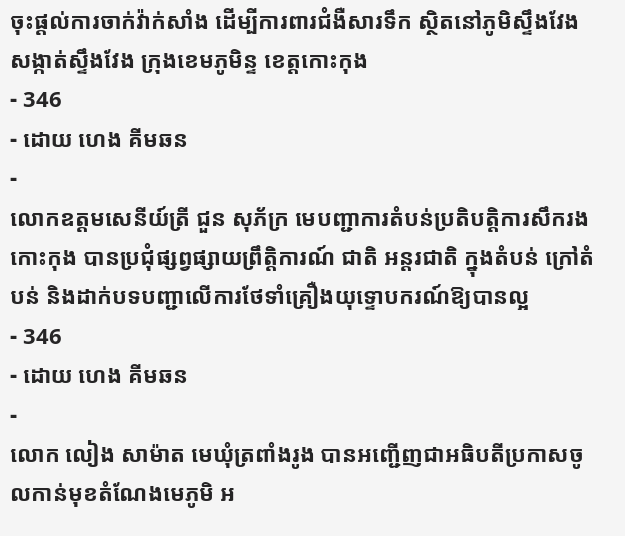ចុះផ្តល់ការចាក់វ៉ាក់សាំង ដើម្បីការពារជំងឺសារទឹក ស្ថិតនៅភូមិស្ទឹងវែង សង្កាត់ស្ទឹងវែង ក្រុងខេមភូមិន្ទ ខេត្តកោះកុង
- 346
- ដោយ ហេង គីមឆន
-
លោកឧត្តមសេនីយ៍ត្រី ជួន សុភ័ក្រ មេបញ្ជាការតំបន់ប្រតិបត្តិការសឹករងកោះកុង បានប្រជុំផ្សព្វផ្សាយព្រឹត្តិការណ៍ ជាតិ អន្តរជាតិ ក្នុងតំបន់ ក្រៅតំបន់ និងដាក់បទបញ្ជាលើការថែទាំគ្រឿងយុទ្ទោបករណ៍ឱ្យបានល្អ
- 346
- ដោយ ហេង គីមឆន
-
លោក លៀង សាម៉ាត មេឃុំត្រពាំងរូង បានអញ្ជើញជាអធិបតីប្រកាសចូលកាន់មុខតំណែងមេភូមិ អ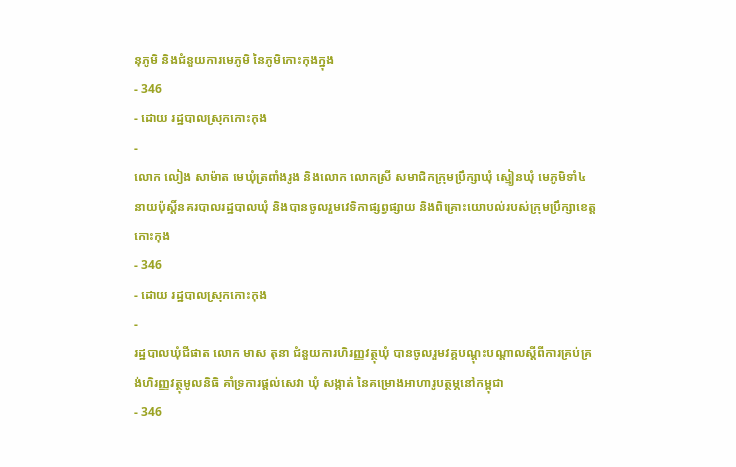នុភូមិ និងជំនួយការមេភូមិ នៃភូមិកោះកុងក្នុង
- 346
- ដោយ រដ្ឋបាលស្រុកកោះកុង
-
លោក លៀង សាម៉ាត មេឃុំត្រពាំងរូង និងលោក លោកស្រី សមាជិកក្រុមប្រឹក្សាឃុំ ស្មៀនឃុំ មេភូមិទាំ៤ នាយប៉ុស្តិ៍នគរបាលរដ្ឋបាលឃុំ និងបានចូលរួមវេទិកាផ្សព្វផ្សាយ និងពិគ្រោះយោបល់របស់ក្រុមប្រឹក្សាខេត្តកោះកុង
- 346
- ដោយ រដ្ឋបាលស្រុកកោះកុង
-
រដ្ឋបាលឃុំជីផាត លោក មាស តុនា ជំនួយការហិរញ្ញវត្ថុឃុំ បានចូលរួមវគ្គបណ្ដុះបណ្ដាលស្ដីពីការគ្រប់គ្រង់ហិរញ្ញវត្ថុមូលនិធិ គាំទ្រការផ្ដល់សេវា ឃុំ សង្កាត់ នៃគម្រោងអាហារូបត្ថម្ភនៅកម្ពុជា
- 346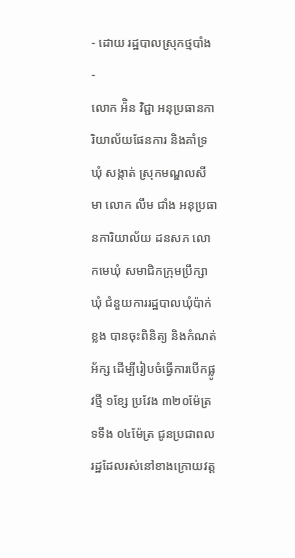- ដោយ រដ្ឋបាលស្រុកថ្មបាំង
-
លោក អ៉ិន វិជ្ជា អនុប្រធានការិយាល័យផែនការ និងគាំទ្រឃុំ សង្កាត់ ស្រុកមណ្ឌលសីមា លោក លឹម ជាំង អនុប្រធានការិយាល័យ ដនសភ លោកមេឃុំ សមាជិកក្រុមប្រឹក្សាឃុំ ជំនួយការរដ្ឋបាលឃុំប៉ាក់ខ្លង បានចុះពិនិត្យ និងកំណត់អ័ក្ស ដេីម្បីរៀបចំធ្វេីការបេីកផ្លូវថ្មី ១ខ្សែ ប្រវែង ៣២០ម៉ែត្រ ទទឹង ០៤ម៉ែត្រ ជូនប្រជាពលរដ្ឋដែលរស់នៅខាងក្រោយវត្ត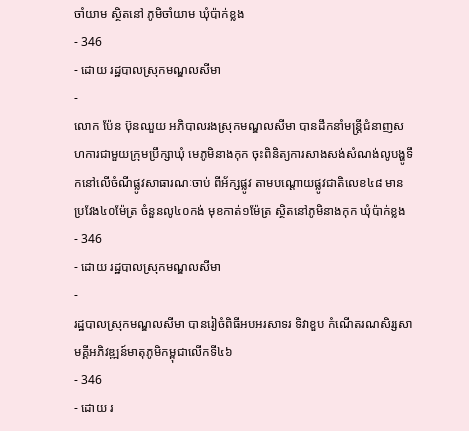ចាំយាម ស្ថិតនៅ ភូមិចាំយាម ឃុំប៉ាក់ខ្លង
- 346
- ដោយ រដ្ឋបាលស្រុកមណ្ឌលសីមា
-
លោក ប៉ែន ប៊ុនឈួយ អភិបាលរងស្រុកមណ្ឌលសីមា បានដឹកនាំមន្រ្តីជំនាញសហការជាមួយក្រុមប្រឹក្សាឃុំ មេភូមិនាងកុក ចុះពិនិត្យការសាងសង់សំណង់លូបង្ហូទឹកនៅលើចំណីផ្លូវសាធារណៈចាប់ ពីអ័ក្សផ្លូវ តាមបណ្តោយផ្លូវជាតិលេខ៤៨ មានប្រវែង៤០ម៉ែត្រ ចំនួនលូ៤០កង់ មុខកាត់១ម៉ែត្រ ស្ថិតនៅភូមិនាងកុក ឃុំប៉ាក់ខ្លង
- 346
- ដោយ រដ្ឋបាលស្រុកមណ្ឌលសីមា
-
រដ្ឋបាលស្រុកមណ្ឌលសីមា បានរៀចំពិធីអបអរសាទរ ទិវាខួប កំណើតរណសិរ្សសាមគ្គីអភិវឌ្ឍន៍មាតុភូមិកម្ពុជាលើកទី៤៦
- 346
- ដោយ រ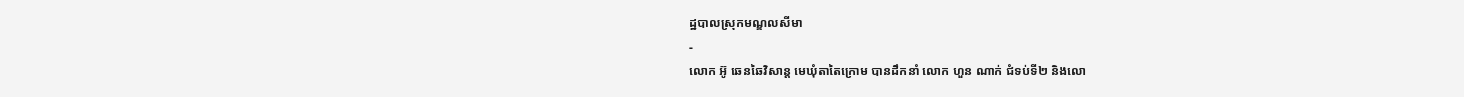ដ្ឋបាលស្រុកមណ្ឌលសីមា
-
លោក អ៊ូ ឆេនឆៃវិសាន្ដ មេឃុំតាតៃក្រោម បានដឹកនាំ លោក ហួន ណាក់ ជំទប់ទី២ និងលោ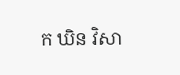ក ឃិន វិសា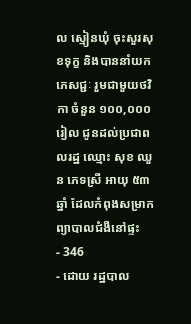ល ស្មៀនឃុំ ចុះសួរសុខទុក្ខ និងបាននាំយក ភេសជ្ជៈ រួមជាមួយថវិកា ចំនួន ១០០,០០០រៀល ជូនដល់ប្រជាពលរដ្ឋ ឈ្មោះ សុខ ឈួន ភេទស្រី អាយុ ៥៣ឆ្នាំ ដែលកំពុងសម្រាកព្យាបាលជំងឺនៅផ្ទះ
- 346
- ដោយ រដ្ឋបាល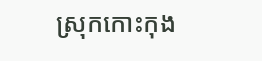ស្រុកកោះកុង